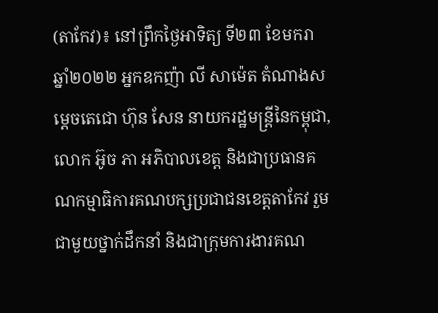(តាកែវ)៖ នៅព្រឹកថ្ងៃអាទិត្យ ទី២៣ ខែមករា ឆ្នាំ២០២២ អ្នកឧកញ៉ា លី សាម៉េត តំណាងសម្ដេចតេជោ ហ៊ុន សែន នាយករដ្ឋមន្ត្រីនៃកម្ពុជា, លោក អ៊ូច ភា អភិបាលខេត្ត និងជាប្រធានគណកម្មាធិការគណបក្សប្រជាជនខេត្តតាកែវ រួមជាមួយថ្នាក់ដឹកនាំ និងជាក្រុមការងារគណ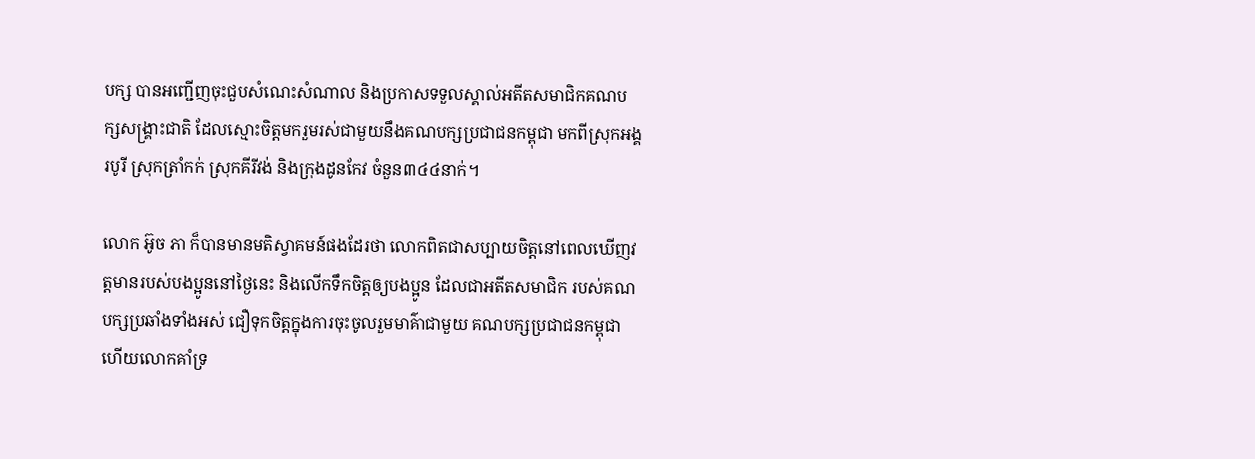បក្ស បានអញ្ជើញចុះជួបសំណេះសំណាល និងប្រកាសទទួលស្គាល់អតីតសមាជិកគណបក្សសង្គ្រាះជាតិ ដែលស្មោះចិត្តមករួមរស់ជាមួយនឹងគណបក្សប្រជាជនកម្ពុជា មកពីស្រុកអង្គរបូរី ស្រុកត្រាំកក់ ស្រុកគីរីវង់ និងក្រុងដូនកែវ ចំនួន៣៤៤នាក់។

លោក អ៊ូច ភា ក៏បានមានមតិស្វាគមន៍ផងដែរថា លោកពិតជាសប្បាយចិត្តនៅពេលឃើញវត្តមានរបស់បងប្អូននៅថ្ងៃនេះ និងលើកទឹកចិត្តឲ្យបងប្អូន ដែលជាអតីតសមាជិក របស់គណបក្សប្រឆាំងទាំងអស់ ជឿទុកចិត្តក្នុងការចុះចូលរួមមាគ៌ាជាមួយ គណបក្សប្រជាជនកម្ពុជា ហើយលោកគាំទ្រ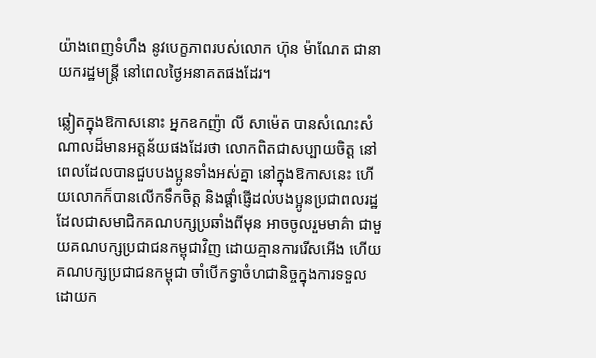យ៉ាងពេញទំហឹង នូវបេក្ខភាពរបស់លោក ហ៊ុន ម៉ាណែត ជានាយករដ្ឋមន្ត្រី នៅពេលថ្ងៃអនាគតផងដែរ។

ឆ្លៀតក្នុងឱកាសនោះ អ្នកឧកញ៉ា លី សាម៉េត បានសំណេះសំណាលដ៏មានអត្តន័យផងដែរថា លោកពិតជាសប្បាយចិត្ត នៅពេលដែលបានជួបបងប្អូនទាំងអស់គ្នា នៅក្នុងឱកាសនេះ ហើយលោកក៏បានលើកទឹកចិត្ត និងផ្ដាំផ្ញើដល់បងប្អូនប្រជាពលរដ្ឋដែលជាសមាជិកគណបក្សប្រឆាំងពីមុន អាចចូលរួមមាគ៌ា ជាមួយគណបក្សប្រជាជនកម្ពុជាវិញ ដោយគ្មានការរើសអើង ហើយគណបក្សប្រជាជនកម្ពុជា ចាំបើកទ្វាចំហជានិច្ចក្នុងការទទួលដោយក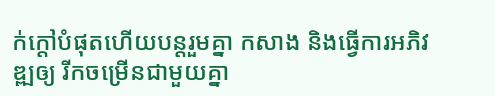ក់ក្តៅបំផុតហើយបន្តរួមគ្នា កសាង និងធ្វើការអភិវឌ្ឍឲ្យ រីកចម្រើនជាមួយគ្នា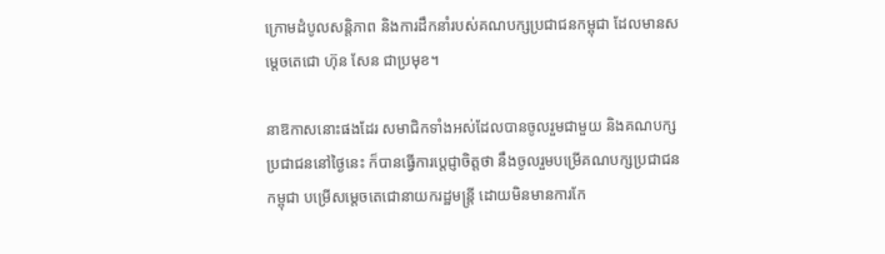ក្រោមដំបូលសន្តិភាព និងការដឹកនាំរបស់គណបក្សប្រជាជនកម្ពុជា ដែលមានសម្ដេចតេជោ ហ៊ុន សែន ជាប្រមុខ។

នាឱកាសនោះផងដែរ សមាជិកទាំងអស់ដែលបានចូលរួមជាមួយ និងគណបក្សប្រជាជននៅថ្ងៃនេះ ក៏បានធ្វើការប្ដេជ្ញាចិត្តថា នឹងចូលរួមបម្រើគណបក្សប្រជាជនកម្ពុជា បម្រើសម្តេចតេជោនាយករដ្ឋមន្ត្រី ដោយមិនមានការកែ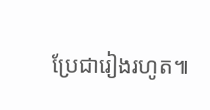ប្រែជារៀងរហូត៕